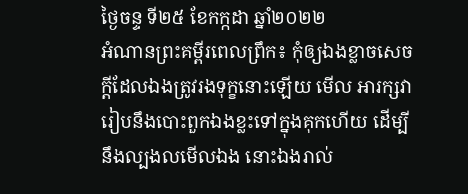ថ្ងៃចន្ទ ទី២៥ ខែកក្កដា ឆ្នាំ២០២២
អំណានព្រះគម្ពីរពេលព្រឹក៖ កុំឲ្យឯងខ្លាចសេចក្តីដែលឯងត្រូវរងទុក្ខនោះឡើយ មើល អារក្សវារៀបនឹងបោះពួកឯងខ្លះទៅក្នុងគុកហើយ ដើម្បីនឹងល្បងលមើលឯង នោះឯងរាល់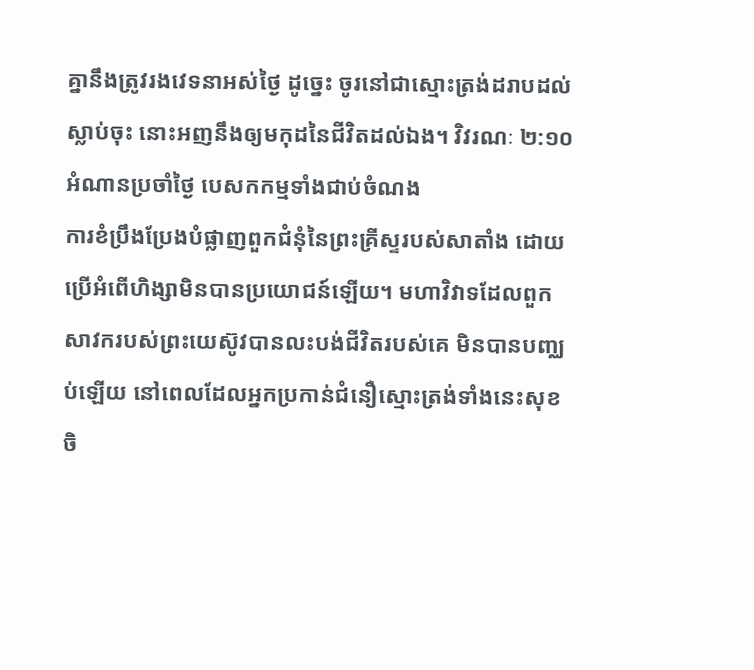គ្នានឹងត្រូវរងវេទនាអស់ថ្ងៃ ដូច្នេះ ចូរនៅជាស្មោះត្រង់ដរាបដល់ស្លាប់ចុះ នោះអញនឹងឲ្យមកុដនៃជីវិតដល់ឯង។ វិវរណៈ ២:១០
អំណានប្រចាំថ្ងៃ បេសកកម្មទាំងជាប់ចំណង
ការខំប្រឹងប្រែងបំផ្លាញពួកជំនុំនៃព្រះគ្រីស្ទរបស់សាតាំង ដោយប្រើអំពើហិង្សាមិនបានប្រយោជន៍ឡើយ។ មហាវិវាទដែលពួកសាវករបស់ព្រះយេស៊ូវបានលះបង់ជីវិតរបស់គេ មិនបានបញ្ឈប់ឡើយ នៅពេលដែលអ្នកប្រកាន់ជំនឿស្មោះត្រង់ទាំងនេះសុខចិ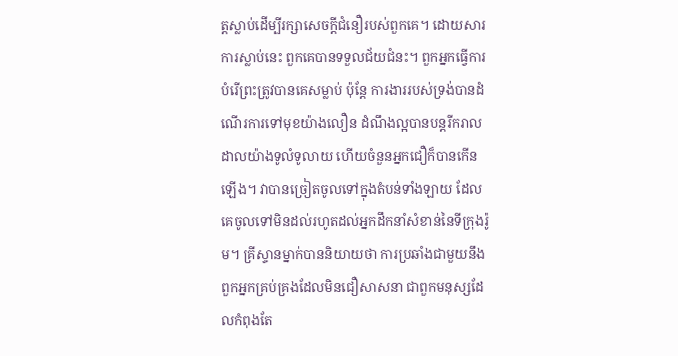ត្តស្លាប់ដើម្បីរក្សាសេចក្តីជំនឿរបស់ពួកគេ។ ដោយសារការស្លាប់នេះ ពួកគេបានទទួលជ័យជំនះ។ ពួកអ្នកធ្វើការបំរើព្រះត្រូវបានគេសម្លាប់ ប៉ុន្តែ ការងាររបស់ទ្រង់បានដំណើរការទៅមុខយ៉ាងលឿន ដំណឹងល្អបានបន្តរីករាលដាលយ៉ាងទូលំទូលាយ ហើយចំនួនអ្នកជឿក៏បានកើនឡើង។ វាបានច្រៀតចូលទៅក្នុងតំបន់ទាំងឡាយ ដែលគេចូលទៅមិនដល់រហូតដល់អ្នកដឹកនាំសំខាន់នៃទីក្រុងរ៉ូម។ គ្រីស្ទានម្នាក់បាននិយាយថា ការប្រឆាំងជាមួយនឹងពួកអ្នកគ្រប់គ្រងដែលមិនជឿសាសនា ជាពួកមនុស្សដែលកំពុងតែ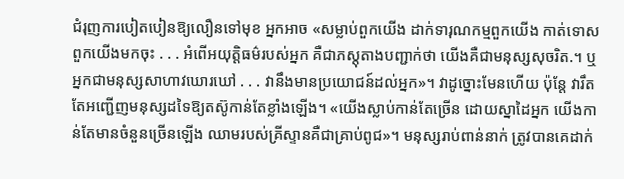ជំរុញការបៀតបៀនឱ្យលឿនទៅមុខ អ្នកអាច «សម្លាប់ពួកយើង ដាក់ទារុណកម្មពួកយើង កាត់ទោសពួកយើងមកចុះ . . . អំពើអយុត្តិធម៌របស់អ្នក គឺជាភស្តុតាងបញ្ជាក់ថា យើងគឺជាមនុស្សសុចរិត.។ ឬអ្នកជាមនុស្សសាហាវឃោរឃៅ . . . វានឹងមានប្រយោជន៍ដល់អ្នក»។ វាដូច្នោះមែនហើយ ប៉ុន្តែ វារឹតតែអញ្ជើញមនុស្សដទៃឱ្យតស៊ូកាន់តែខ្លាំងឡើង។ «យើងស្លាប់កាន់តែច្រើន ដោយស្នាដៃអ្នក យើងកាន់តែមានចំនួនច្រើនឡើង ឈាមរបស់គ្រីស្ទានគឺជាគ្រាប់ពូជ»។ មនុស្សរាប់ពាន់នាក់ ត្រូវបានគេដាក់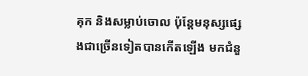គុក និងសម្លាប់ចោល ប៉ុន្តែមនុស្សផ្សេងជាច្រើនទៀតបានកើតឡើង មកជំនួ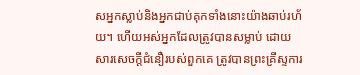សអ្នកស្លាប់និងអ្នកជាប់គុកទាំងនោះយ៉ាងឆាប់រហ័យ។ ហើយអស់អ្នកដែលត្រូវបានសម្លាប់ ដោយសារសេចក្តីជំនឿរបស់ពួកគេ ត្រូវបានព្រះគ្រីស្ទការ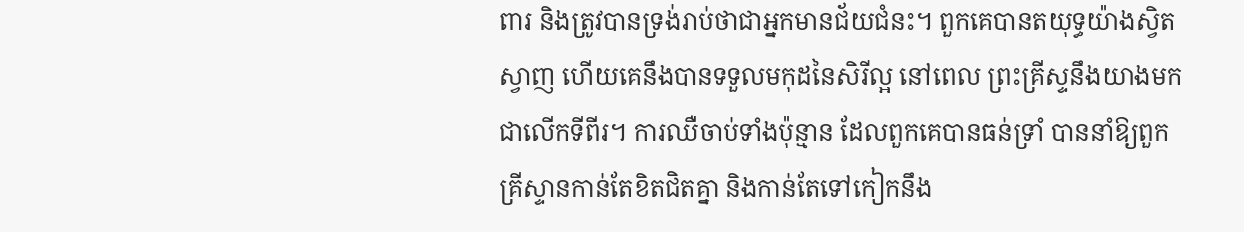ពារ និងត្រូវបានទ្រង់រាប់ថាជាអ្នកមានជ័យជំនះ។ ពួកគេបានតយុទ្ធយ៉ាងស្វិតស្វាញ ហើយគេនឹងបានទទួលមកុដនៃសិរីល្អ នៅពេល ព្រះគ្រីស្ទនឹងយាងមកជាលើកទីពីរ។ ការឈឺចាប់ទាំងប៉ុន្មាន ដែលពួកគេបានធន់ទ្រាំ បាននាំឱ្យពួកគ្រីស្ទានកាន់តែខិតជិតគ្នា និងកាន់តែទៅកៀកនឹង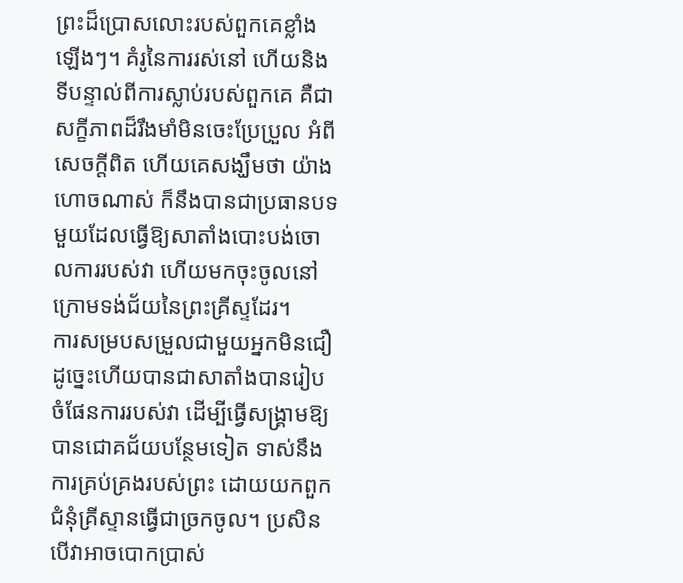ព្រះដ៏ប្រោសលោះរបស់ពួកគេខ្លាំងឡើងៗ។ គំរូនៃការរស់នៅ ហើយនិងទីបន្ទាល់ពីការស្លាប់របស់ពួកគេ គឺជាសក្ខីភាពដ៏រឹងមាំមិនចេះប្រែប្រួល អំពីសេចក្តីពិត ហើយគេសង្ឃឹមថា យ៉ាងហោចណាស់ ក៏នឹងបានជាប្រធានបទមួយដែលធ្វើឱ្យសាតាំងបោះបង់ចោលការរបស់វា ហើយមកចុះចូលនៅក្រោមទង់ជ័យនៃព្រះគ្រីស្ទដែរ។
ការសម្របសម្រួលជាមួយអ្នកមិនជឿដូច្នេះហើយបានជាសាតាំងបានរៀបចំផែនការរបស់វា ដើម្បីធ្វើសង្គ្រាមឱ្យបានជោគជ័យបន្ថែមទៀត ទាស់នឹងការគ្រប់គ្រងរបស់ព្រះ ដោយយកពួកជំនុំគ្រីស្ទានធ្វើជាច្រកចូល។ ប្រសិន បើវាអាចបោកប្រាស់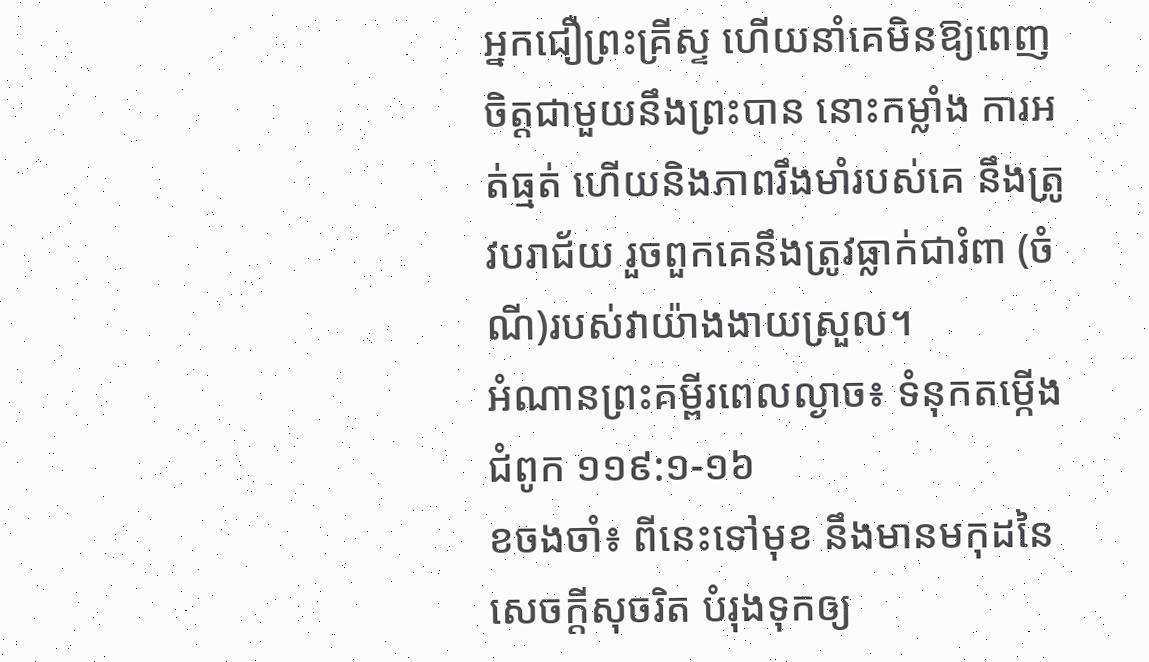អ្នកជឿព្រះគ្រីស្ទ ហើយនាំគេមិនឱ្យពេញចិត្តជាមួយនឹងព្រះបាន នោះកម្លាំង ការអត់ធ្មត់ ហើយនិងភាពរឹងមាំរបស់គេ នឹងត្រូវបរាជ័យ រួចពួកគេនឹងត្រូវធ្លាក់ជារំពា (ចំណី)របស់វាយ៉ាងងាយស្រួល។
អំណានព្រះគម្ពីរពេលល្ងាច៖ ទំនុកតម្កើង ជំពូក ១១៩:១-១៦
ខចងចាំ៖ ពីនេះទៅមុខ នឹងមានមកុដនៃសេចក្តីសុចរិត បំរុងទុកឲ្យ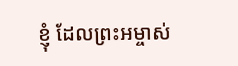ខ្ញុំ ដែលព្រះអម្ចាស់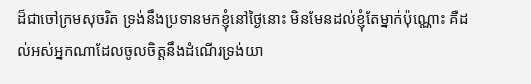ដ៏ជាចៅក្រមសុចរិត ទ្រង់នឹងប្រទានមកខ្ញុំនៅថ្ងៃនោះ មិនមែនដល់ខ្ញុំតែម្នាក់ប៉ុណ្ណោះ គឺដល់អស់អ្នកណាដែលចូលចិត្តនឹងដំណើរទ្រង់យា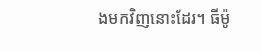ងមកវិញនោះដែរ។ ធីម៉ូ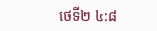ថេទី២ ៤:៨